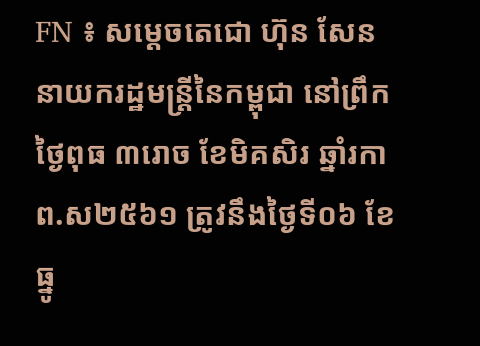FN ៖ សម្តេចតេជោ ហ៊ុន សែន នាយករដ្ឋមន្រ្តីនៃកម្ពុជា នៅព្រឹកថ្ងៃពុធ ៣រោច ខែមិគសិរ ឆ្នាំរកា ព.ស២៥៦១ ត្រូវនឹងថ្ងៃទី០៦ ខែធ្នូ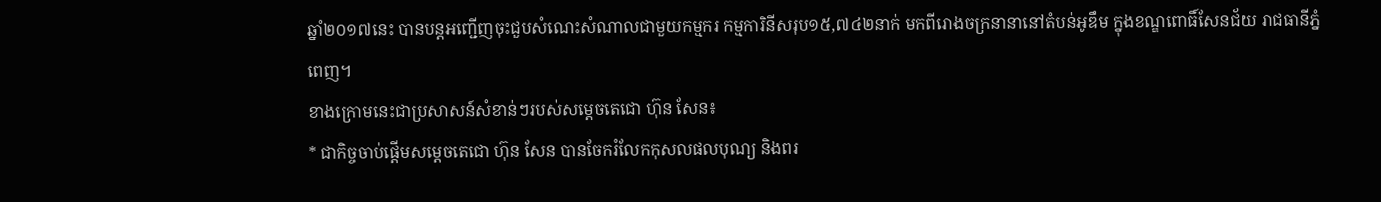ឆ្នាំ២០១៧នេះ បានបន្តអញ្ជើញចុះជួបសំណេះសំណាលជាមួយកម្មករ កម្មការិនីសរុប១៥,៧៤២នាក់ មកពីរោងចក្រនានានៅតំបន់អូឌឹម ក្នុងខណ្ឌពោធិ៍សែនជ័យ រាជធានីភ្នំពេញ។
ខាងក្រោមនេះជាប្រសាសន៍សំខាន់ៗរបស់សម្តេចតេជោ ហ៊ុន សែន៖
* ជាកិច្ចចាប់ផ្តើមសម្តេចតេជោ ហ៊ុន សែន បានចែករំលែកកុសលផលបុណ្យ និងពរ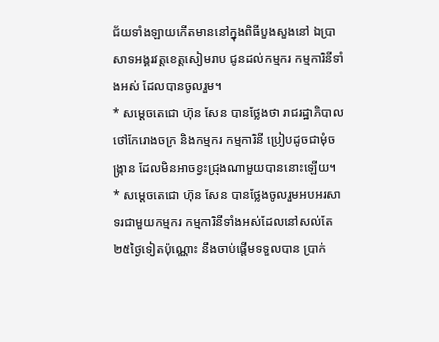ជ័យទាំងឡាយកើតមាននៅក្នុងពិធីបួងសួងនៅ ឯប្រាសាទអង្គរវត្តខេត្តសៀមរាប ជូនដល់កម្មករ កម្មការិនីទាំងអស់ ដែលបានចូលរួម។
* សម្តេចតេជោ ហ៊ុន សែន បានថ្លែងថា រាជរដ្ឋាភិបាល ថៅកែរោងចក្រ និងកម្មករ កម្មការិនី ប្រៀបដូចជាមុំចង្រ្កាន ដែលមិនអាចខ្វះជ្រុងណាមួយបាននោះឡើយ។
* សម្តេចតេជោ ហ៊ុន សែន បានថ្លែងចូលរួមអបអរសាទរជាមួយកម្មករ កម្មការិនីទាំងអស់ដែលនៅសល់តែ២៥ថ្ងៃទៀតប៉ុណ្ណោះ នឹងចាប់ផ្តើមទទួលបាន ប្រាក់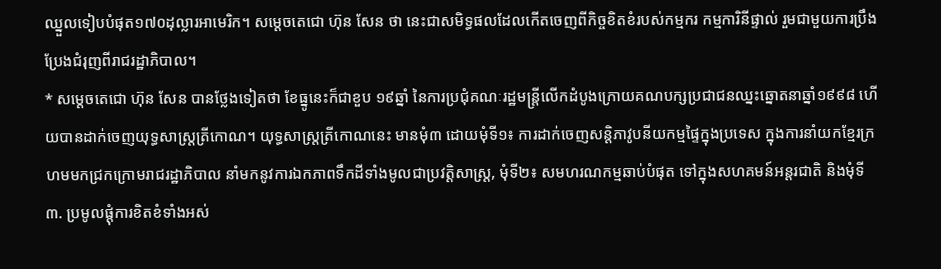ឈ្នួលទៀបបំផុត១៧០ដុល្លារអាមេរិក។ សម្តេចតេជោ ហ៊ុន សែន ថា នេះជាសមិទ្ធផលដែលកើតចេញពីកិច្ចខិតខំរបស់កម្មករ កម្មការិនីផ្ទាល់ រួមជាមួយការប្រឹងប្រែងជំរុញពីរាជរដ្ឋាភិបាល។
* សម្តេចតេជោ ហ៊ុន សែន បានថ្លែងទៀតថា ខែធ្នូនេះក៏ជាខួប ១៩ឆ្នាំ នៃការប្រជុំគណៈរដ្ឋមន្ត្រីលើកដំបូងក្រោយគណបក្សប្រជាជនឈ្នះឆ្នោតនាឆ្នាំ១៩៩៨ ហើយបានដាក់ចេញយុទ្ធសាស្រ្តត្រីកោណ។ យុទ្ធសាស្រ្តត្រីកោណនេះ មានមុំ៣ ដោយមុំទី១៖ ការដាក់ចេញសន្តិភាវូបនីយកម្មផ្ទៃក្នុងប្រទេស ក្នុងការនាំយកខ្មែរក្រហមមកជ្រកក្រោមរាជរដ្ឋាភិបាល នាំមកនូវការឯកភាពទឹកដីទាំងមូលជាប្រវត្តិសាស្ត្រ, មុំទី២៖ សមហរណកម្មឆាប់បំផុត ទៅក្នុងសហគមន៍អន្តរជាតិ និងមុំទី៣. ប្រមូលផ្តុំការខិតខំទាំងអស់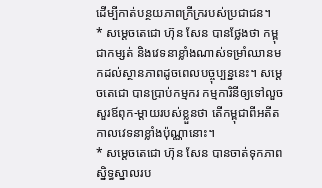ដើម្បីកាត់បន្ថយភាពក្រីក្ររបស់ប្រជាជន។
* សម្តេចតេជោ ហ៊ុន សែន បានថ្លែងថា កម្ពុជាកម្សត់ និងវេទនាខ្លាំងណាស់ទម្រាំឈានមកដល់ស្ថានភាពដូចពេលបច្ចុប្បន្ននេះ។ សម្តេចតេជោ បានប្រាប់កម្មករ កម្មការិនីឲ្យទៅលួចសួរឪពុក-ម្តាយរបស់ខ្លួនថា តើកម្ពុជាពីអតីតកាលវេទនាខ្លាំងប៉ុណ្ណានោះ។
* សម្តេចតេជោ ហ៊ុន សែន បានចាត់ទុកភាពស្និទ្ធស្នាលរប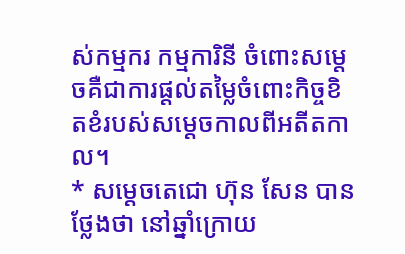ស់កម្មករ កម្មការិនី ចំពោះសម្តេចគឺជាការផ្តល់តម្លៃចំពោះកិច្ចខិតខំរបស់សម្តេចកាលពីអតីតកាល។
* សម្តេចតេជោ ហ៊ុន សែន បានថ្លែងថា នៅឆ្នាំក្រោយ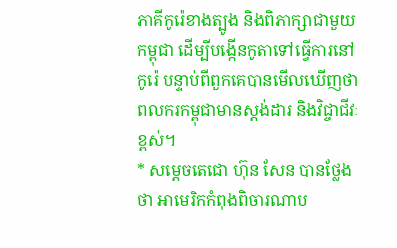ភាគីកូរ៉េខាងត្បូង និងពិភាក្សាជាមួយកម្ពុជា ដើម្បីបង្កើនកូតាទៅធ្វើការនៅកូរ៉េ បន្ទាប់ពីពួកគេបានមើលឃើញថា ពលករកម្ពុជាមានស្តង់ដារ និងវិជ្ចាជីវៈខ្ពស់។
* សម្តេចតេជោ ហ៊ុន សែន បានថ្លែងថា អាមេរិកកំពុងពិចារណាប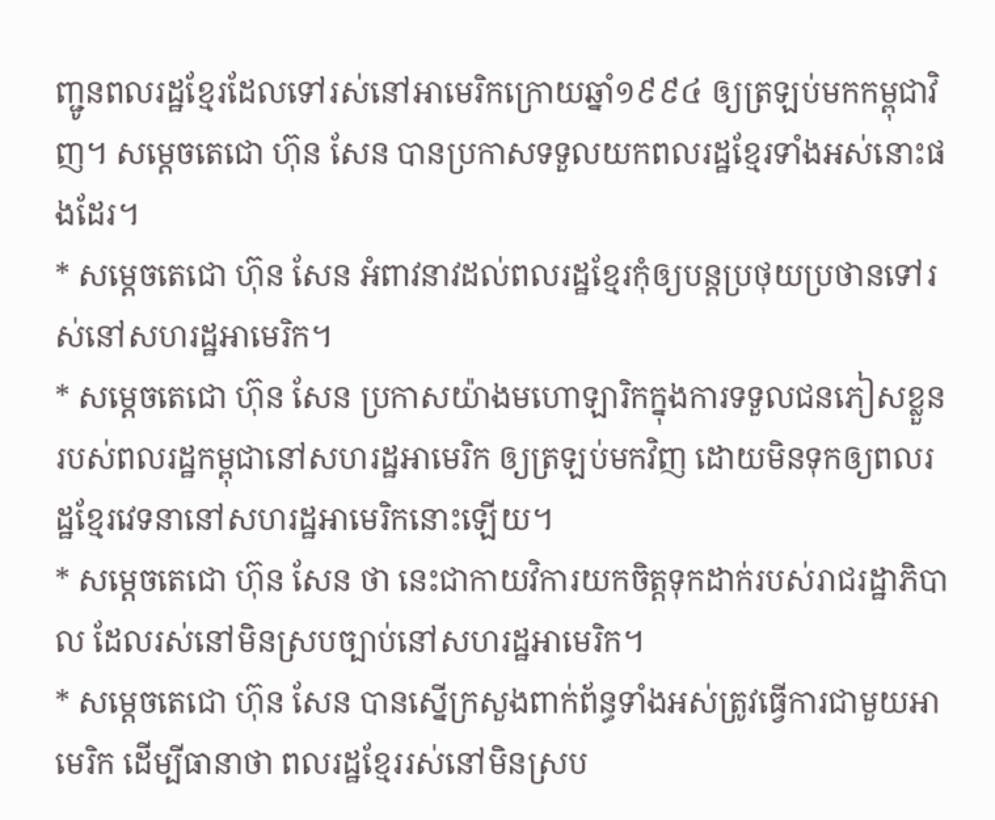ញ្ជូនពលរដ្ឋខ្មែរដែលទៅរស់នៅអាមេរិកក្រោយឆ្នាំ១៩៩៤ ឲ្យត្រឡប់មកកម្ពុជាវិញ។ សម្តេចតេជោ ហ៊ុន សែន បានប្រកាសទទួលយកពលរដ្ឋខ្មែរទាំងអស់នោះផងដែរ។
* សម្តេចតេជោ ហ៊ុន សែន អំពាវនាវដល់ពលរដ្ឋខ្មែរកុំឲ្យបន្តប្រថុយប្រថានទៅរស់នៅសហរដ្ឋអាមេរិក។
* សម្តេចតេជោ ហ៊ុន សែន ប្រកាសយ៉ាងមហោឡារិកក្នុងការទទួលជនភៀសខ្លួនរបស់ពលរដ្ឋកម្ពុជានៅសហរដ្ឋអាមេរិក ឲ្យត្រឡប់មកវិញ ដោយមិនទុកឲ្យពលរដ្ឋខ្មែរវេទនានៅសហរដ្ឋអាមេរិកនោះឡើយ។
* សម្តេចតេជោ ហ៊ុន សែន ថា នេះជាកាយវិការយកចិត្តទុកដាក់របស់រាជរដ្ឋាភិបាល ដែលរស់នៅមិនស្របច្បាប់នៅសហរដ្ឋអាមេរិក។
* សម្តេចតេជោ ហ៊ុន សែន បានស្នើក្រសួងពាក់ព័ន្ធទាំងអស់ត្រូវធ្វើការជាមួយអាមេរិក ដើម្បីធានាថា ពលរដ្ឋខ្មែររស់នៅមិនស្រប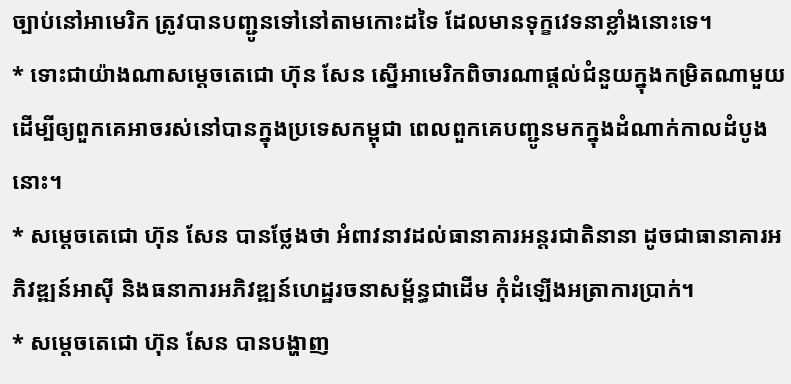ច្បាប់នៅអាមេរិក ត្រូវបានបញ្ជូនទៅនៅតាមកោះដទៃ ដែលមានទុក្ខវេទនាខ្លាំងនោះទេ។
* ទោះជាយ៉ាងណាសម្តេចតេជោ ហ៊ុន សែន ស្នើអាមេរិកពិចារណាផ្តល់ជំនួយក្នុងកម្រិតណាមួយ ដើម្បីឲ្យពួកគេអាចរស់នៅបានក្នុងប្រទេសកម្ពុជា ពេលពួកគេបញ្ជូនមកក្នុងដំណាក់កាលដំបូងនោះ។
* សម្តេចតេជោ ហ៊ុន សែន បានថ្លែងថា អំពាវនាវដល់ធានាគារអន្តរជាតិនានា ដូចជាធានាគារអភិវឌ្ឍន៍អាស៊ី និងធនាការអភិវឌ្ឍន៍ហេដ្ឋរចនាសម្ព័ន្ធជាដើម កុំដំឡើងអត្រាការប្រាក់។
* សម្តេចតេជោ ហ៊ុន សែន បានបង្ហាញ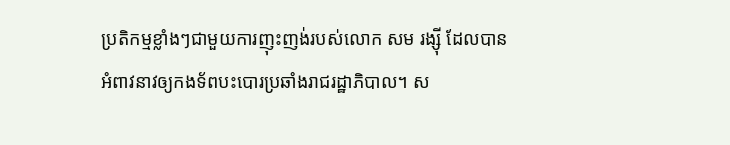ប្រតិកម្មខ្លាំងៗជាមួយការញុះញង់របស់លោក សម រង្ស៊ី ដែលបានអំពាវនាវឲ្យកងទ័ពបះបោរប្រឆាំងរាជរដ្ឋាភិបាល។ ស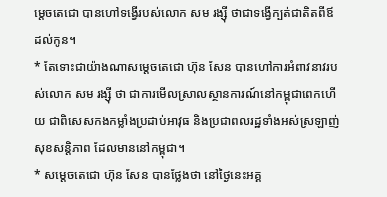ម្តេចតេជោ បានហៅទង្វើរបស់លោក សម រង្ស៊ី ថាជាទង្វើក្បត់ជាតិតពីឪ ដល់កូន។
* តែទោះជាយ៉ាងណាសម្តេចតេជោ ហ៊ុន សែន បានហៅការអំពាវនាវរបស់លោក សម រង្ស៊ី ថា ជាការមើលស្រាលស្ថានការណ៍នៅកម្ពុជាពេកហើយ ជាពិសេសកងកម្លាំងប្រដាប់អាវុធ និងប្រជាពលរដ្ឋទាំងអស់ស្រឡាញ់សុខសន្តិភាព ដែលមាននៅកម្ពុជា។
* សម្តេចតេជោ ហ៊ុន សែន បានថ្លែងថា នៅថ្ងៃនេះអគ្គ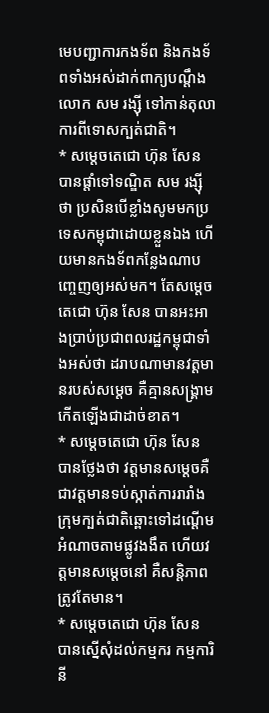មេបញ្ជាការកងទ័ព និងកងទ័ពទាំងអស់ដាក់ពាក្យបណ្តឹងលោក សម រង្ស៊ី ទៅកាន់តុលាការពីទោសក្បត់ជាតិ។
* សម្តេចតេជោ ហ៊ុន សែន បានផ្តាំទៅទណ្ឌិត សម រង្ស៊ី ថា ប្រសិនបើខ្លាំងសូមមកប្រទេសកម្ពុជាដោយខ្លួនឯង ហើយមានកងទ័ពកន្លែងណាបញ្ចេញឲ្យអស់មក។ តែសម្តេចតេជោ ហ៊ុន សែន បានអះអាងប្រាប់ប្រជាពលរដ្ឋកម្ពុជាទាំងអស់ថា ដរាបណាមានវត្តមានរបស់សម្តេច គឺគ្មានសង្គ្រាមកើតឡើងជាដាច់ខាត។
* សម្តេចតេជោ ហ៊ុន សែន បានថ្លែងថា វត្តមានសម្តេចគឺជាវត្តមានទប់ស្កាត់ការរារាំងក្រុមក្បត់ជាតិឆ្ពោះទៅដណ្តើមអំណាចតាមផ្លូវងងឹត ហើយវត្តមានសម្តេចនៅ គឺសន្តិភាពត្រូវតែមាន។
* សម្តេចតេជោ ហ៊ុន សែន បានស្នើសុំដល់កម្មករ កម្មការិនី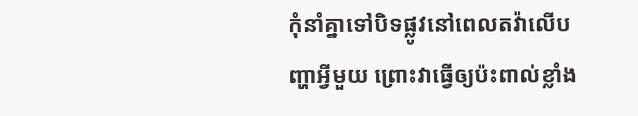កុំនាំគ្នាទៅបិទផ្លូវនៅពេលតវ៉ាលើបញ្ហាអ្វីមួយ ព្រោះវាធ្វើឲ្យប៉ះពាល់ខ្លាំង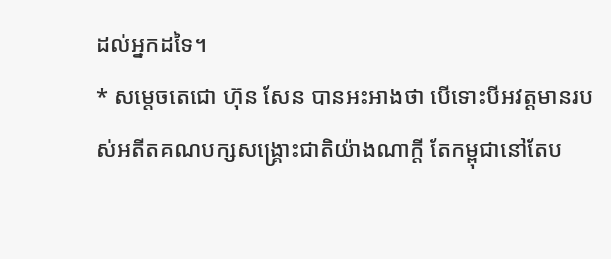ដល់អ្នកដទៃ។
* សម្តេចតេជោ ហ៊ុន សែន បានអះអាងថា បើទោះបីអវត្តមានរបស់អតីតគណបក្សសង្គ្រោះជាតិយ៉ាងណាក្តី តែកម្ពុជានៅតែប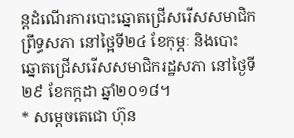ន្តដំណើរការបោះឆ្នោតជ្រើសរើសសមាជិកព្រឹទ្ធសភា នៅថ្អៃទី២៤ ខែកុម្ភៈ និងបោះឆ្នោតជ្រើសរើសសមាជិករដ្ឋសភា នៅថ្ងៃទី២៩ ខែកក្កដា ឆ្នាំ២០១៨។
* សម្តេចតេជោ ហ៊ុន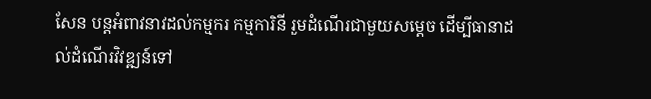សែន បន្តអំពាវនាវដល់កម្មករ កម្មការិនី រួមដំណើរជាមួយសម្តេច ដើម្បីធានាដល់ដំណើរវិវឌ្ឍន៍ទៅ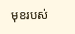មុខរបស់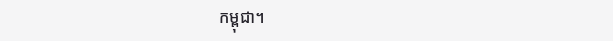កម្ពុជា។